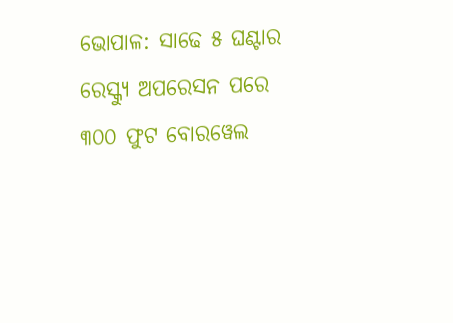ଭୋପାଳ: ସାଢେ ୫ ଘଣ୍ଟାର ରେସ୍କ୍ୟୁ ଅପରେସନ ପରେ ୩୦୦ ଫୁଟ ବୋରୱେଲ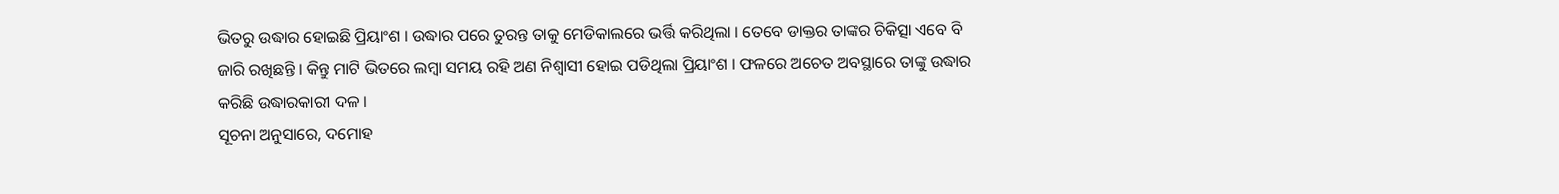ଭିତରୁ ଉଦ୍ଧାର ହୋଇଛି ପ୍ରିୟାଂଶ । ଉଦ୍ଧାର ପରେ ତୁରନ୍ତ ତାକୁ ମେଡିକାଲରେ ଭର୍ତ୍ତି କରିଥିଲା । ତେବେ ଡାକ୍ତର ତାଙ୍କର ଚିକିତ୍ସା ଏବେ ବି ଜାରି ରଖିଛନ୍ତି । କିନ୍ତୁ ମାଟି ଭିତରେ ଲମ୍ବା ସମୟ ରହି ଅଣ ନିଶ୍ୱାସୀ ହୋଇ ପଡିଥିଲା ପ୍ରିୟାଂଶ । ଫଳରେ ଅଚେତ ଅବସ୍ଥାରେ ତାଙ୍କୁ ଉଦ୍ଧାର କରିଛି ଉଦ୍ଧାରକାରୀ ଦଳ ।
ସୂଚନା ଅନୁସାରେ, ଦମୋହ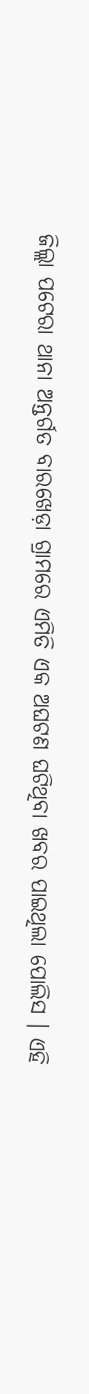ଜିଲ୍ଲା ପଟେରା ଥାନା ଅନ୍ତର୍ଗତ ବାରଖେଡ଼ା ଗ୍ରାମରେ ଏମିତି ଏକ ଅଘଟଣ ଘଟିଥିବା ଖବର ପାଇଥିଲା ପୋଲିସ । ଏହି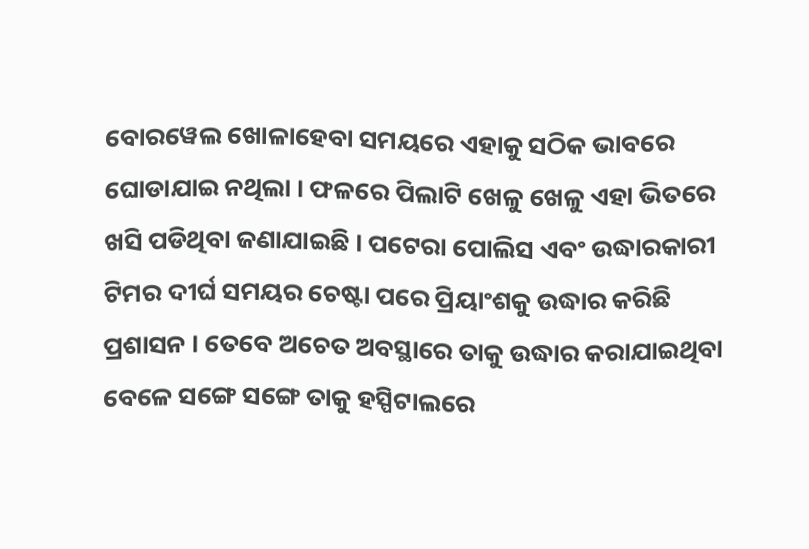ବୋରୱେଲ ଖୋଳାହେବା ସମୟରେ ଏହାକୁ ସଠିକ ଭାବରେ ଘୋଡାଯାଇ ନଥିଲା । ଫଳରେ ପିଲାଟି ଖେଳୁ ଖେଳୁ ଏହା ଭିତରେ ଖସି ପଡିଥିବା ଜଣାଯାଇଛି । ପଟେରା ପୋଲିସ ଏବଂ ଉଦ୍ଧାରକାରୀ ଟିମର ଦୀର୍ଘ ସମୟର ଚେଷ୍ଟା ପରେ ପ୍ରିୟାଂଶକୁ ଉଦ୍ଧାର କରିଛି ପ୍ରଶାସନ । ତେବେ ଅଚେତ ଅବସ୍ଥାରେ ତାକୁ ଉଦ୍ଧାର କରାଯାଇଥିବା ବେଳେ ସଙ୍ଗେ ସଙ୍ଗେ ତାକୁ ହସ୍ପିଟାଲରେ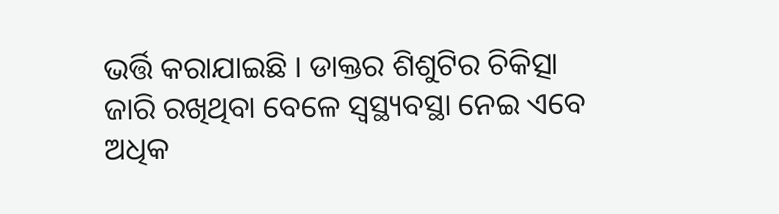ଭର୍ତ୍ତି କରାଯାଇଛି । ଡାକ୍ତର ଶିଶୁଟିର ଚିକିତ୍ସା ଜାରି ରଖିଥିବା ବେଳେ ସ୍ୱସ୍ଥ୍ୟବସ୍ଥା ନେଇ ଏବେ ଅଧିକ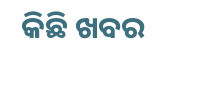କିଛି ଖବର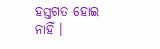ହସ୍ତଗତ ହୋଇ ନାହିଁ ।